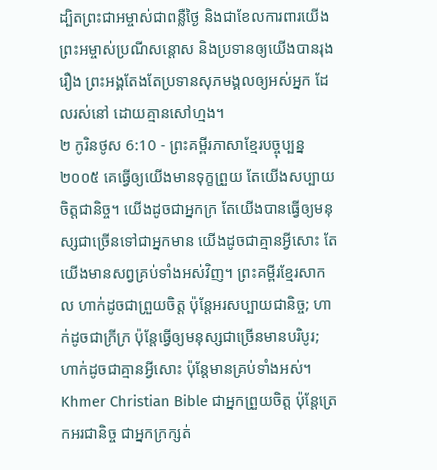ដ្បិតព្រះជាអម្ចាស់ជាពន្លឺថ្ងៃ និងជាខែលការពារយើង ព្រះអម្ចាស់ប្រណីសន្ដោស និងប្រទានឲ្យយើងបានរុងរឿង ព្រះអង្គតែងតែប្រទានសុភមង្គលឲ្យអស់អ្នក ដែលរស់នៅ ដោយគ្មានសៅហ្មង។
២ កូរិនថូស 6:10 - ព្រះគម្ពីរភាសាខ្មែរបច្ចុប្បន្ន ២០០៥ គេធ្វើឲ្យយើងមានទុក្ខព្រួយ តែយើងសប្បាយចិត្តជានិច្ច។ យើងដូចជាអ្នកក្រ តែយើងបានធ្វើឲ្យមនុស្សជាច្រើនទៅជាអ្នកមាន យើងដូចជាគ្មានអ្វីសោះ តែយើងមានសព្វគ្រប់ទាំងអស់វិញ។ ព្រះគម្ពីរខ្មែរសាកល ហាក់ដូចជាព្រួយចិត្ត ប៉ុន្តែអរសប្បាយជានិច្ច; ហាក់ដូចជាក្រីក្រ ប៉ុន្តែធ្វើឲ្យមនុស្សជាច្រើនមានបរិបូរ; ហាក់ដូចជាគ្មានអ្វីសោះ ប៉ុន្តែមានគ្រប់ទាំងអស់។ Khmer Christian Bible ជាអ្នកព្រួយចិត្ដ ប៉ុន្ដែត្រេកអរជានិច្ច ជាអ្នកក្រក្សត់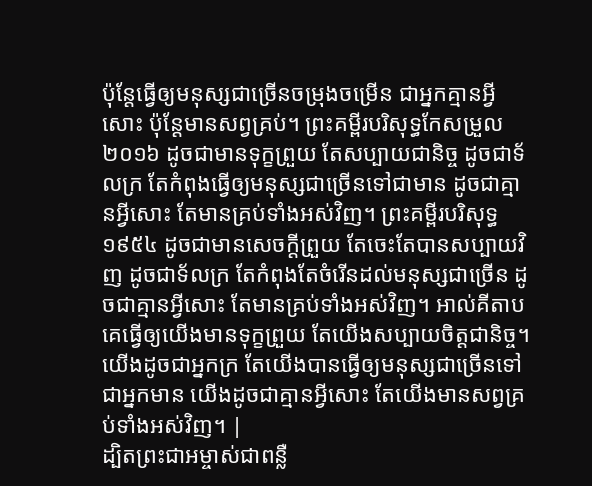ប៉ុន្ដែធ្វើឲ្យមនុស្សជាច្រើនចម្រុងចម្រើន ជាអ្នកគ្មានអ្វីសោះ ប៉ុន្ដែមានសព្វគ្រប់។ ព្រះគម្ពីរបរិសុទ្ធកែសម្រួល ២០១៦ ដូចជាមានទុក្ខព្រួយ តែសប្បាយជានិច្ច ដូចជាទ័លក្រ តែកំពុងធ្វើឲ្យមនុស្សជាច្រើនទៅជាមាន ដូចជាគ្មានអ្វីសោះ តែមានគ្រប់ទាំងអស់វិញ។ ព្រះគម្ពីរបរិសុទ្ធ ១៩៥៤ ដូចជាមានសេចក្ដីព្រួយ តែចេះតែបានសប្បាយវិញ ដូចជាទ័លក្រ តែកំពុងតែចំរើនដល់មនុស្សជាច្រើន ដូចជាគ្មានអ្វីសោះ តែមានគ្រប់ទាំងអស់វិញ។ អាល់គីតាប គេធ្វើឲ្យយើងមានទុក្ខព្រួយ តែយើងសប្បាយចិត្ដជានិច្ច។ យើងដូចជាអ្នកក្រ តែយើងបានធ្វើឲ្យមនុស្សជាច្រើនទៅជាអ្នកមាន យើងដូចជាគ្មានអ្វីសោះ តែយើងមានសព្វគ្រប់ទាំងអស់វិញ។ |
ដ្បិតព្រះជាអម្ចាស់ជាពន្លឺ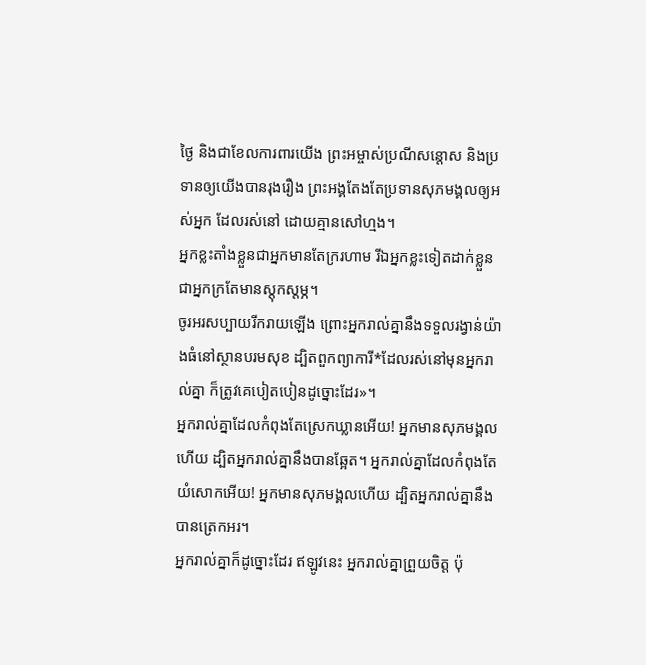ថ្ងៃ និងជាខែលការពារយើង ព្រះអម្ចាស់ប្រណីសន្ដោស និងប្រទានឲ្យយើងបានរុងរឿង ព្រះអង្គតែងតែប្រទានសុភមង្គលឲ្យអស់អ្នក ដែលរស់នៅ ដោយគ្មានសៅហ្មង។
អ្នកខ្លះតាំងខ្លួនជាអ្នកមានតែក្ររហាម រីឯអ្នកខ្លះទៀតដាក់ខ្លួនជាអ្នកក្រតែមានស្ដុកស្ដម្ភ។
ចូរអរសប្បាយរីករាយឡើង ព្រោះអ្នករាល់គ្នានឹងទទួលរង្វាន់យ៉ាងធំនៅស្ថានបរមសុខ ដ្បិតពួកព្យាការី*ដែលរស់នៅមុនអ្នករាល់គ្នា ក៏ត្រូវគេបៀតបៀនដូច្នោះដែរ»។
អ្នករាល់គ្នាដែលកំពុងតែស្រេកឃ្លានអើយ! អ្នកមានសុភមង្គលហើយ ដ្បិតអ្នករាល់គ្នានឹងបានឆ្អែត។ អ្នករាល់គ្នាដែលកំពុងតែយំសោកអើយ! អ្នកមានសុភមង្គលហើយ ដ្បិតអ្នករាល់គ្នានឹងបានត្រេកអរ។
អ្នករាល់គ្នាក៏ដូច្នោះដែរ ឥឡូវនេះ អ្នករាល់គ្នាព្រួយចិត្ត ប៉ុ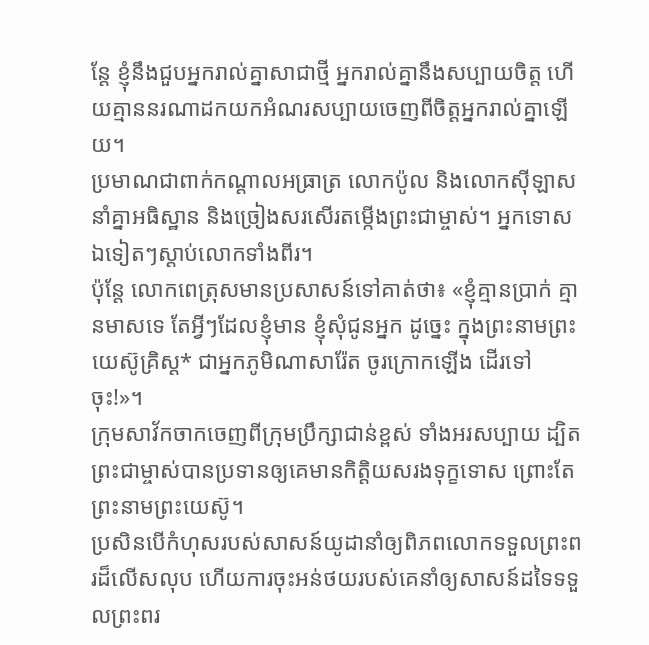ន្តែ ខ្ញុំនឹងជួបអ្នករាល់គ្នាសាជាថ្មី អ្នករាល់គ្នានឹងសប្បាយចិត្ត ហើយគ្មាននរណាដកយកអំណរសប្បាយចេញពីចិត្តអ្នករាល់គ្នាឡើយ។
ប្រមាណជាពាក់កណ្ដាលអធ្រាត្រ លោកប៉ូល និងលោកស៊ីឡាស នាំគ្នាអធិស្ឋាន និងច្រៀងសរសើរតម្កើងព្រះជាម្ចាស់។ អ្នកទោសឯទៀតៗស្ដាប់លោកទាំងពីរ។
ប៉ុន្តែ លោកពេត្រុសមានប្រសាសន៍ទៅគាត់ថា៖ «ខ្ញុំគ្មានប្រាក់ គ្មានមាសទេ តែអ្វីៗដែលខ្ញុំមាន ខ្ញុំសុំជូនអ្នក ដូច្នេះ ក្នុងព្រះនាមព្រះយេស៊ូគ្រិស្ត* ជាអ្នកភូមិណាសារ៉ែត ចូរក្រោកឡើង ដើរទៅចុះ!»។
ក្រុមសាវ័កចាកចេញពីក្រុមប្រឹក្សាជាន់ខ្ពស់ ទាំងអរសប្បាយ ដ្បិតព្រះជាម្ចាស់បានប្រទានឲ្យគេមានកិត្តិយសរងទុក្ខទោស ព្រោះតែព្រះនាមព្រះយេស៊ូ។
ប្រសិនបើកំហុសរបស់សាសន៍យូដានាំឲ្យពិភពលោកទទួលព្រះពរដ៏លើសលុប ហើយការចុះអន់ថយរបស់គេនាំឲ្យសាសន៍ដទៃទទួលព្រះពរ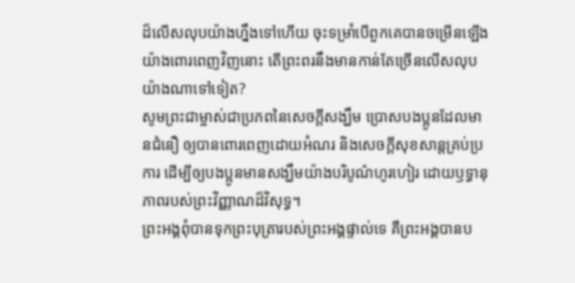ដ៏លើសលុបយ៉ាងហ្នឹងទៅហើយ ចុះទម្រាំបើពួកគេបានចម្រើនឡើងយ៉ាងពោរពេញវិញនោះ តើព្រះពរនឹងមានកាន់តែច្រើនលើសលុបយ៉ាងណាទៅទៀត?
សូមព្រះជាម្ចាស់ជាប្រភពនៃសេចក្ដីសង្ឃឹម ប្រោសបងប្អូនដែលមានជំនឿ ឲ្យបានពោរពេញដោយអំណរ និងសេចក្ដីសុខសាន្តគ្រប់ប្រការ ដើម្បីឲ្យបងប្អូនមានសង្ឃឹមយ៉ាងបរិបូណ៌ហូរហៀរ ដោយឫទ្ធានុភាពរបស់ព្រះវិញ្ញាណដ៏វិសុទ្ធ។
ព្រះអង្គពុំបានទុកព្រះបុត្រារបស់ព្រះអង្គផ្ទាល់ទេ គឺព្រះអង្គបានប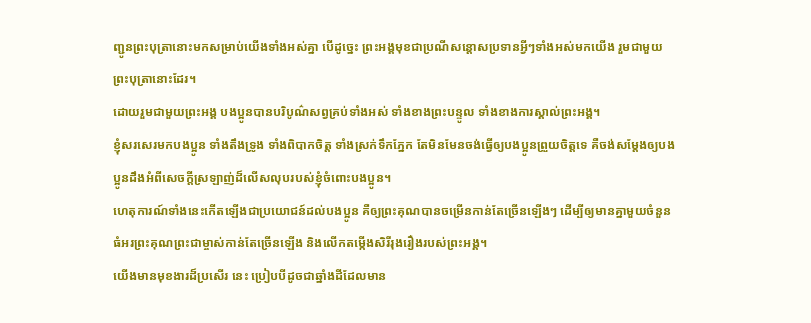ញ្ជូនព្រះបុត្រានោះមកសម្រាប់យើងទាំងអស់គ្នា បើដូច្នេះ ព្រះអង្គមុខជាប្រណីសន្ដោសប្រទានអ្វីៗទាំងអស់មកយើង រួមជាមួយព្រះបុត្រានោះដែរ។
ដោយរួមជាមួយព្រះអង្គ បងប្អូនបានបរិបូណ៌សព្វគ្រប់ទាំងអស់ ទាំងខាងព្រះបន្ទូល ទាំងខាងការស្គាល់ព្រះអង្គ។
ខ្ញុំសរសេរមកបងប្អូន ទាំងតឹងទ្រូង ទាំងពិបាកចិត្ត ទាំងស្រក់ទឹកភ្នែក តែមិនមែនចង់ធ្វើឲ្យបងប្អូនព្រួយចិត្តទេ គឺចង់សម្តែងឲ្យបងប្អូនដឹងអំពីសេចក្ដីស្រឡាញ់ដ៏លើសលុបរបស់ខ្ញុំចំពោះបងប្អូន។
ហេតុការណ៍ទាំងនេះកើតឡើងជាប្រយោជន៍ដល់បងប្អូន គឺឲ្យព្រះគុណបានចម្រើនកាន់តែច្រើនឡើងៗ ដើម្បីឲ្យមានគ្នាមួយចំនួនធំអរព្រះគុណព្រះជាម្ចាស់កាន់តែច្រើនឡើង និងលើកតម្កើងសិរីរុងរឿងរបស់ព្រះអង្គ។
យើងមានមុខងារដ៏ប្រសើរ នេះ ប្រៀបបីដូចជាឆ្នាំងដីដែលមាន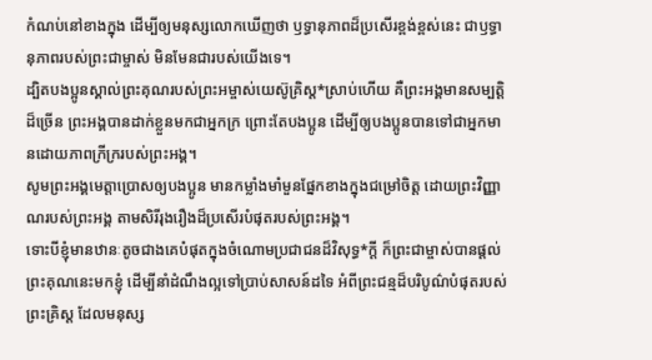កំណប់នៅខាងក្នុង ដើម្បីឲ្យមនុស្សលោកឃើញថា ឫទ្ធានុភាពដ៏ប្រសើរខ្ពង់ខ្ពស់នេះ ជាឫទ្ធានុភាពរបស់ព្រះជាម្ចាស់ មិនមែនជារបស់យើងទេ។
ដ្បិតបងប្អូនស្គាល់ព្រះគុណរបស់ព្រះអម្ចាស់យេស៊ូគ្រិស្ត*ស្រាប់ហើយ គឺព្រះអង្គមានសម្បត្តិដ៏ច្រើន ព្រះអង្គបានដាក់ខ្លួនមកជាអ្នកក្រ ព្រោះតែបងប្អូន ដើម្បីឲ្យបងប្អូនបានទៅជាអ្នកមានដោយភាពក្រីក្ររបស់ព្រះអង្គ។
សូមព្រះអង្គមេត្តាប្រោសឲ្យបងប្អូន មានកម្លាំងមាំមួនផ្នែកខាងក្នុងជម្រៅចិត្ត ដោយព្រះវិញ្ញាណរបស់ព្រះអង្គ តាមសិរីរុងរឿងដ៏ប្រសើរបំផុតរបស់ព្រះអង្គ។
ទោះបីខ្ញុំមានឋានៈតូចជាងគេបំផុតក្នុងចំណោមប្រជាជនដ៏វិសុទ្ធ*ក្ដី ក៏ព្រះជាម្ចាស់បានផ្ដល់ព្រះគុណនេះមកខ្ញុំ ដើម្បីនាំដំណឹងល្អទៅប្រាប់សាសន៍ដទៃ អំពីព្រះជន្មដ៏បរិបូណ៌បំផុតរបស់ព្រះគ្រិស្ត ដែលមនុស្ស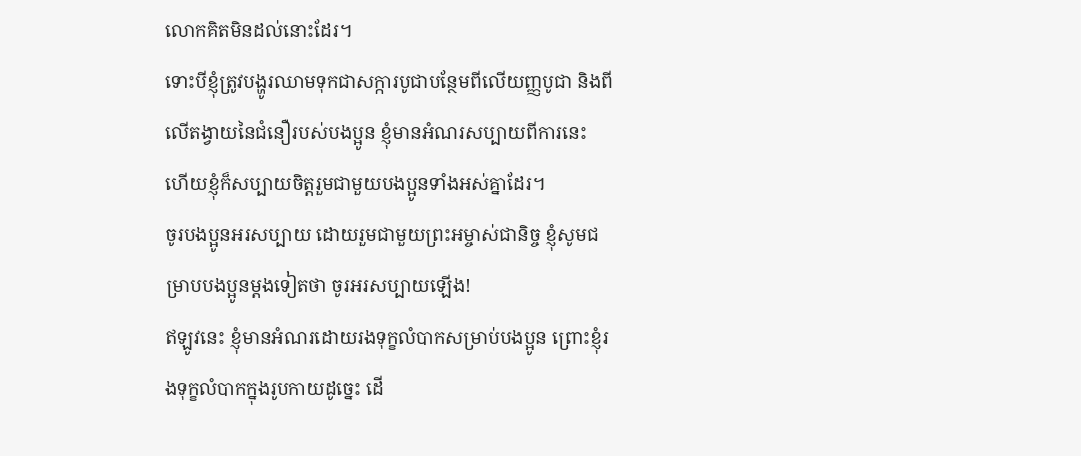លោកគិតមិនដល់នោះដែរ។
ទោះបីខ្ញុំត្រូវបង្ហូរឈាមទុកជាសក្ការបូជាបន្ថែមពីលើយញ្ញបូជា និងពីលើតង្វាយនៃជំនឿរបស់បងប្អូន ខ្ញុំមានអំណរសប្បាយពីការនេះ ហើយខ្ញុំក៏សប្បាយចិត្តរួមជាមួយបងប្អូនទាំងអស់គ្នាដែរ។
ចូរបងប្អូនអរសប្បាយ ដោយរួមជាមួយព្រះអម្ចាស់ជានិច្ច ខ្ញុំសូមជម្រាបបងប្អូនម្ដងទៀតថា ចូរអរសប្បាយឡើង!
ឥឡូវនេះ ខ្ញុំមានអំណរដោយរងទុក្ខលំបាកសម្រាប់បងប្អូន ព្រោះខ្ញុំរងទុក្ខលំបាកក្នុងរូបកាយដូច្នេះ ដើ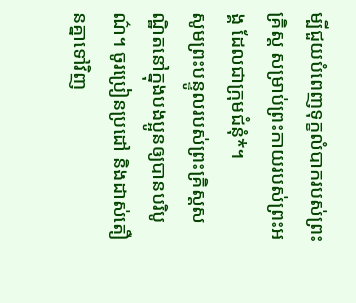ម្បីជួយបំពេញទុក្ខលំបាករបស់ព្រះគ្រិស្ត សម្រាប់ព្រះកាយរបស់ព្រះអង្គ ដែលជាក្រុមជំនុំ*។
សូមព្រះបន្ទូលរបស់ព្រះគ្រិស្តសណ្ឋិតនៅក្នុងបងប្អូនឲ្យបានបរិបូណ៌។ ចូរប្រៀនប្រដៅ និងដាស់តឿនគ្នាទៅវិញ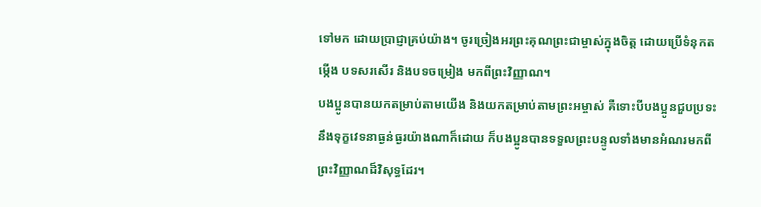ទៅមក ដោយប្រាជ្ញាគ្រប់យ៉ាង។ ចូរច្រៀងអរព្រះគុណព្រះជាម្ចាស់ក្នុងចិត្ត ដោយប្រើទំនុកតម្កើង បទសរសើរ និងបទចម្រៀង មកពីព្រះវិញ្ញាណ។
បងប្អូនបានយកតម្រាប់តាមយើង និងយកតម្រាប់តាមព្រះអម្ចាស់ គឺទោះបីបងប្អូនជួបប្រទះនឹងទុក្ខវេទនាធ្ងន់ធ្ងរយ៉ាងណាក៏ដោយ ក៏បងប្អូនបានទទួលព្រះបន្ទូលទាំងមានអំណរមកពីព្រះវិញ្ញាណដ៏វិសុទ្ធដែរ។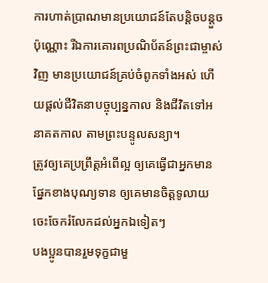ការហាត់ប្រាណមានប្រយោជន៍តែបន្ដិចបន្តួចប៉ុណ្ណោះ រីឯការគោរពប្រណិប័តន៍ព្រះជាម្ចាស់វិញ មានប្រយោជន៍គ្រប់ចំពូកទាំងអស់ ហើយផ្ដល់ជីវិតនាបច្ចុប្បន្នកាល និងជីវិតទៅអនាគតកាល តាមព្រះបន្ទូលសន្យា។
ត្រូវឲ្យគេប្រព្រឹត្តអំពើល្អ ឲ្យគេធ្វើជាអ្នកមានផ្នែកខាងបុណ្យទាន ឲ្យគេមានចិត្តទូលាយ ចេះចែករំលែកដល់អ្នកឯទៀតៗ
បងប្អូនបានរួមទុក្ខជាមួ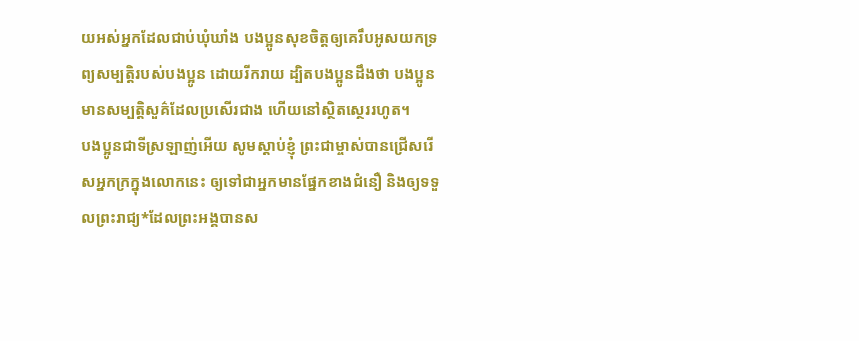យអស់អ្នកដែលជាប់ឃុំឃាំង បងប្អូនសុខចិត្តឲ្យគេរឹបអូសយកទ្រព្យសម្បត្តិរបស់បងប្អូន ដោយរីករាយ ដ្បិតបងប្អូនដឹងថា បងប្អូនមានសម្បត្តិសួគ៌ដែលប្រសើរជាង ហើយនៅស្ថិតស្ថេររហូត។
បងប្អូនជាទីស្រឡាញ់អើយ សូមស្ដាប់ខ្ញុំ ព្រះជាម្ចាស់បានជ្រើសរើសអ្នកក្រក្នុងលោកនេះ ឲ្យទៅជាអ្នកមានផ្នែកខាងជំនឿ និងឲ្យទទួលព្រះរាជ្យ*ដែលព្រះអង្គបានស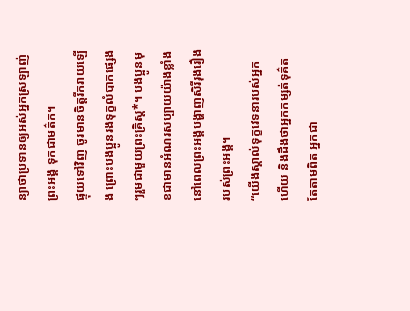ន្យាថាប្រទានឲ្យអស់អ្នកស្រឡាញ់ព្រះអង្គ ទុកជាមត៌ក។
ផ្ទុយទៅវិញ ចូរមានចិត្តរីករាយឡើង ព្រោះបងប្អូនរងទុក្ខលំបាកផ្សេងៗរួមជាមួយព្រះគ្រិស្ត*។ បងប្អូនមុខជាមានអំណរសប្បាយយ៉ាងខ្លាំង នៅពេលព្រះអង្គបង្ហាញសិរីរុងរឿងរបស់ព្រះអង្គ។
“យើងស្គាល់ទុក្ខវេទនារបស់អ្នកហើយ និងដឹងថាអ្នកកម្សត់ទុគ៌ត តែតាមពិត អ្នកជា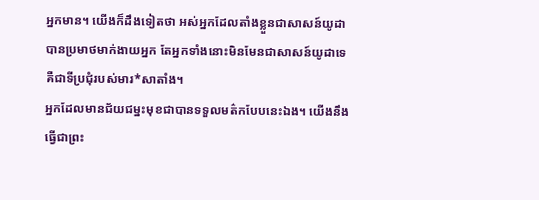អ្នកមាន។ យើងក៏ដឹងទៀតថា អស់អ្នកដែលតាំងខ្លួនជាសាសន៍យូដា បានប្រមាថមាក់ងាយអ្នក តែអ្នកទាំងនោះមិនមែនជាសាសន៍យូដាទេ គឺជាទីប្រជុំរបស់មារ*សាតាំង។
អ្នកដែលមានជ័យជម្នះមុខជាបានទទួលមត៌កបែបនេះឯង។ យើងនឹងធ្វើជាព្រះ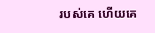របស់គេ ហើយគេ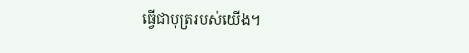ធ្វើជាបុត្ររបស់យើង។